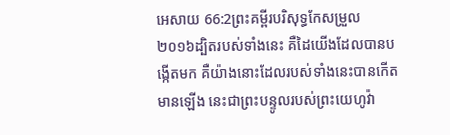អេសាយ 66:2ព្រះគម្ពីរបរិសុទ្ធកែសម្រួល ២០១៦ដ្បិតរបស់ទាំងនេះ គឺដៃយើងដែលបានបង្កើតមក គឺយ៉ាងនោះដែលរបស់ទាំងនេះបានកើតមានឡើង នេះជាព្រះបន្ទូលរបស់ព្រះយេហូវ៉ា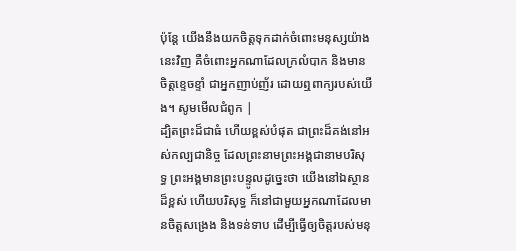ប៉ុន្តែ យើងនឹងយកចិត្តទុកដាក់ចំពោះមនុស្សយ៉ាងនេះវិញ គឺចំពោះអ្នកណាដែលក្រលំបាក និងមានចិត្តខ្ទេចខ្ទាំ ជាអ្នកញាប់ញ័រ ដោយឮពាក្យរបស់យើង។ សូមមើលជំពូក |
ដ្បិតព្រះដ៏ជាធំ ហើយខ្ពស់បំផុត ជាព្រះដ៏គង់នៅអស់កល្បជានិច្ច ដែលព្រះនាមព្រះអង្គជានាមបរិសុទ្ធ ព្រះអង្គមានព្រះបន្ទូលដូច្នេះថា យើងនៅឯស្ថានដ៏ខ្ពស់ ហើយបរិសុទ្ធ ក៏នៅជាមួយអ្នកណាដែលមានចិត្តសង្រេង និងទន់ទាប ដើម្បីធ្វើឲ្យចិត្តរបស់មនុ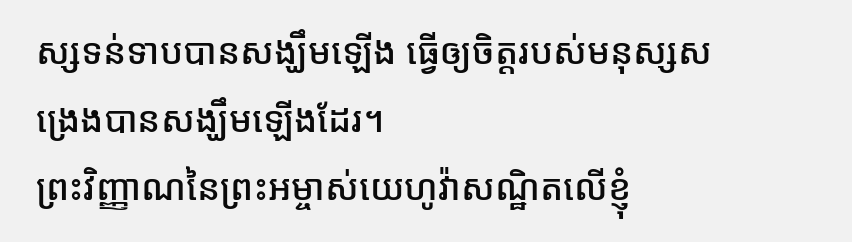ស្សទន់ទាបបានសង្ឃឹមឡើង ធ្វើឲ្យចិត្តរបស់មនុស្សសង្រេងបានសង្ឃឹមឡើងដែរ។
ព្រះវិញ្ញាណនៃព្រះអម្ចាស់យេហូវ៉ាសណ្ឋិតលើខ្ញុំ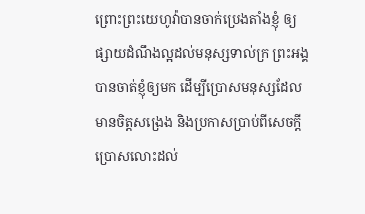ព្រោះព្រះយេហូវ៉ាបានចាក់ប្រេងតាំងខ្ញុំ ឲ្យផ្សាយដំណឹងល្អដល់មនុស្សទាល់ក្រ ព្រះអង្គបានចាត់ខ្ញុំឲ្យមក ដើម្បីប្រោសមនុស្សដែលមានចិត្តសង្រេង និងប្រកាសប្រាប់ពីសេចក្ដីប្រោសលោះដល់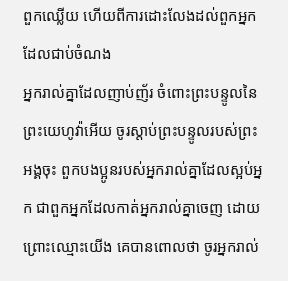ពួកឈ្លើយ ហើយពីការដោះលែងដល់ពួកអ្នកដែលជាប់ចំណង
អ្នករាល់គ្នាដែលញាប់ញ័រ ចំពោះព្រះបន្ទូលនៃព្រះយេហូវ៉ាអើយ ចូរស្តាប់ព្រះបន្ទូលរបស់ព្រះអង្គចុះ ពួកបងប្អូនរបស់អ្នករាល់គ្នាដែលស្អប់អ្នក ជាពួកអ្នកដែលកាត់អ្នករាល់គ្នាចេញ ដោយព្រោះឈ្មោះយើង គេបានពោលថា ចូរអ្នករាល់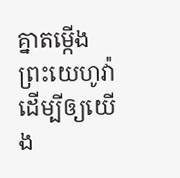គ្នាតម្កើងព្រះយេហូវ៉ា ដើម្បីឲ្យយើង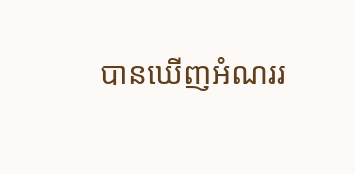បានឃើញអំណររ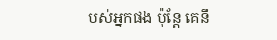បស់អ្នកផង ប៉ុន្តែ គេនឹ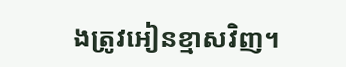ងត្រូវអៀនខ្មាសវិញ។